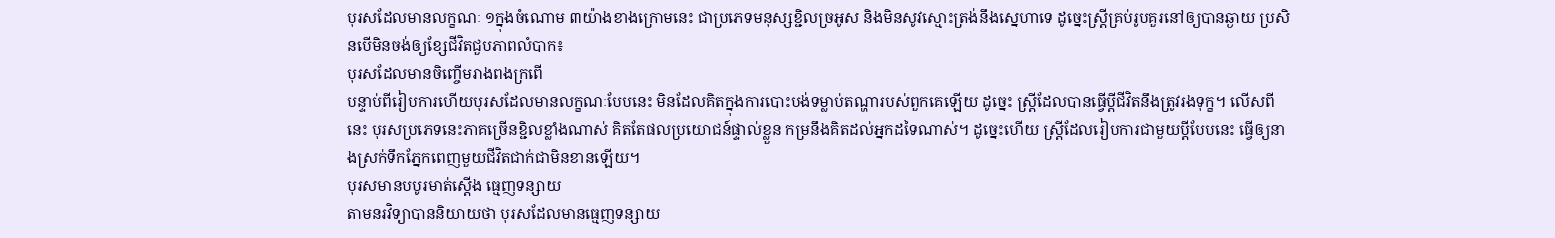បុរសដែលមានលក្ខណៈ ១ក្នុងចំណោម ៣យ៉ាងខាងក្រោមនេះ ជាប្រភេទមនុស្សខ្ជិលច្រអូស និងមិនសូវស្មោះត្រង់នឹងស្នេហាទេ ដូច្នេះស្ត្រីគ្រប់រូបគួរនៅឲ្យបានឆ្ងាយ ប្រសិនបើមិនចង់ឲ្យខ្សែជីវិតជួបភាពលំបាក៖
បុរសដែលមានចិញ្ចើមរាងពងក្រពើ
បន្ទាប់ពីរៀបការហើយបុរសដែលមានលក្ខណៈបែបនេះ មិនដែលគិតក្នុងការបោះបង់ទម្លាប់តណ្ហារបស់ពួកគេឡើយ ដូច្នេះ ស្ត្រីដែលបានធ្វើប្តីជីវិតនឹងត្រូវរងទុក្ខ។ លើសពីនេះ បុរសប្រភេទនេះភាគច្រើនខ្ជិលខ្លាំងណាស់ គិតតែផលប្រយោជន៍ផ្ទាល់ខ្លួន កម្រនឹងគិតដល់អ្នកដទៃណាស់។ ដូច្នេះហើយ ស្ត្រីដែលរៀបការជាមួយប្តីបែបនេះ ធ្វើឲ្យនាងស្រក់ទឹកភ្នែកពេញមួយជីវិតជាក់ជាមិនខានឡើយ។
បុរសមានបបូរមាត់ស្តើង ធ្មេញទន្សាយ
តាមនរវិទ្យាបាននិយាយថា បុរសដែលមានធ្មេញទន្សាយ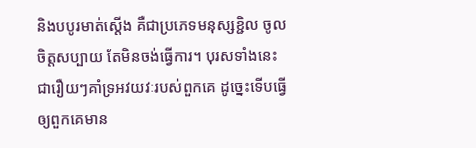និងបបូរមាត់ស្តើង គឺជាប្រភេទមនុស្សខ្ជិល ចូលចិត្តសប្បាយ តែមិនចង់ធ្វើការ។ បុរសទាំងនេះជារឿយៗគាំទ្រអវយវៈរបស់ពួកគេ ដូច្នេះទើបធ្វើឲ្យពួកគេមាន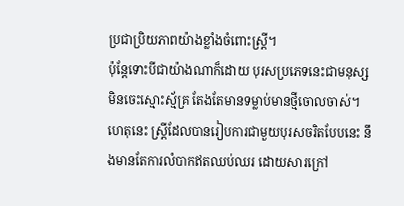ប្រជាប្រិយភាពយ៉ាងខ្លាំងចំពោះស្ត្រី។
ប៉ុន្តែទោះបីជាយ៉ាងណាក៏ដោយ បុរសប្រភេទនេះជាមនុស្សមិនចេះស្មោះស្ម័គ្រ តែងតែមានទម្លាប់មានថ្មីចោលចាស់។ ហេតុនេះ ស្រ្តីដែលបានរៀបការជាមួយបុរសចរិតបែបនេះ នឹងមានតែការលំបាកឥតឈប់ឈរ ដោយសារក្រៅ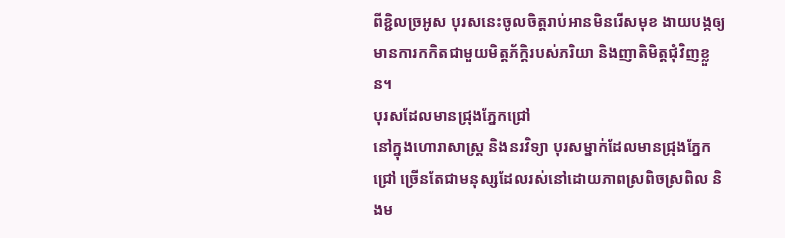ពីខ្ជិលច្រអូស បុរសនេះចូលចិត្តរាប់អានមិនរើសមុខ ងាយបង្កឲ្យមានការកកិតជាមួយមិត្តភ័ក្ដិរបស់ភរិយា និងញាតិមិត្តជុំវិញខ្លួន។
បុរសដែលមានជ្រុងភ្នែកជ្រៅ
នៅក្នុងហោរាសាស្ត្រ និងនរវិទ្យា បុរសម្នាក់ដែលមានជ្រុងភ្នែកជ្រៅ ច្រើនតែជាមនុស្សដែលរស់នៅដោយភាពស្រពិចស្រពិល និងម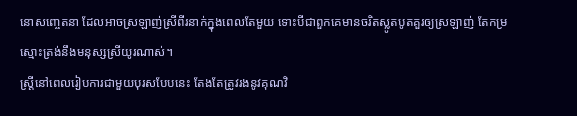នោសញ្ចេតនា ដែលអាចស្រឡាញ់ស្រីពីរនាក់ក្នុងពេលតែមួយ ទោះបីជាពួកគេមានចរិតស្លូតបូតគួរឲ្យស្រឡាញ់ តែកម្រស្មោះត្រង់នឹងមនុស្សស្រីយូរណាស់។
ស្រ្តីនៅពេលរៀបការជាមួយបុរសបែបនេះ តែងតែត្រូវរងនូវគុណវិ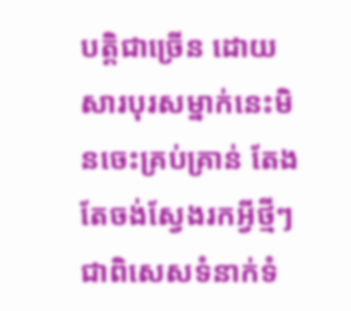បត្តិជាច្រើន ដោយសារបុរសម្នាក់នេះមិនចេះគ្រប់គ្រាន់ តែងតែចង់ស្វែងរកអ្វីថ្មីៗ ជាពិសេសទំនាក់ទំ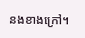នងខាងក្រៅ។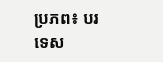ប្រភព៖ បរទេស